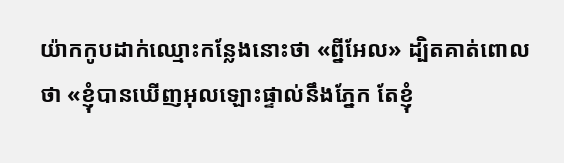យ៉ាកកូបដាក់ឈ្មោះកន្លែងនោះថា «ព្នីអែល» ដ្បិតគាត់ពោលថា «ខ្ញុំបានឃើញអុលឡោះផ្ទាល់នឹងភ្នែក តែខ្ញុំ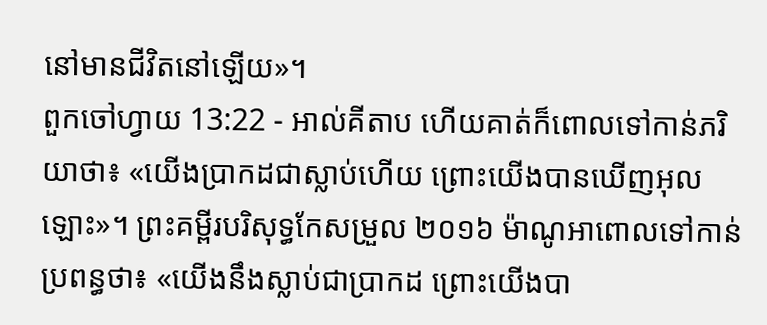នៅមានជីវិតនៅឡើយ»។
ពួកចៅហ្វាយ 13:22 - អាល់គីតាប ហើយគាត់ក៏ពោលទៅកាន់ភរិយាថា៖ «យើងប្រាកដជាស្លាប់ហើយ ព្រោះយើងបានឃើញអុលឡោះ»។ ព្រះគម្ពីរបរិសុទ្ធកែសម្រួល ២០១៦ ម៉ាណូអាពោលទៅកាន់ប្រពន្ធថា៖ «យើងនឹងស្លាប់ជាប្រាកដ ព្រោះយើងបា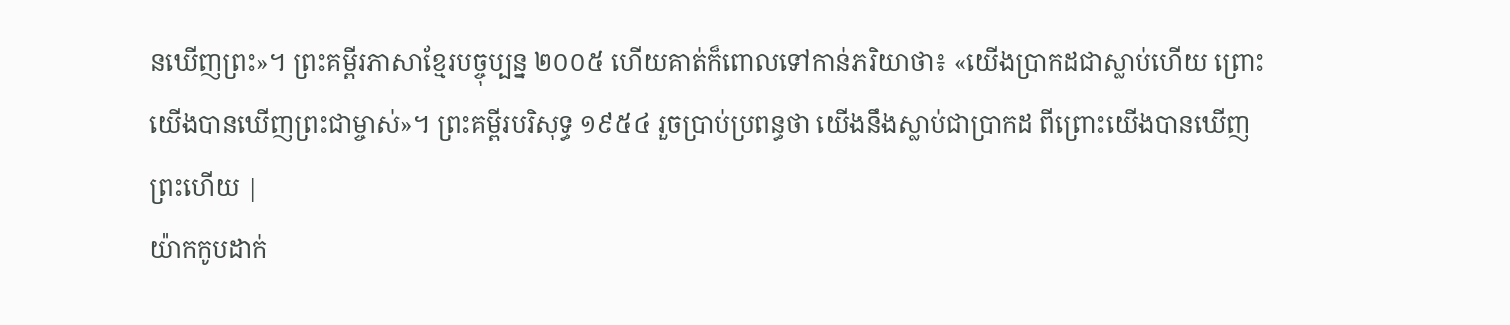នឃើញព្រះ»។ ព្រះគម្ពីរភាសាខ្មែរបច្ចុប្បន្ន ២០០៥ ហើយគាត់ក៏ពោលទៅកាន់ភរិយាថា៖ «យើងប្រាកដជាស្លាប់ហើយ ព្រោះយើងបានឃើញព្រះជាម្ចាស់»។ ព្រះគម្ពីរបរិសុទ្ធ ១៩៥៤ រួចប្រាប់ប្រពន្ធថា យើងនឹងស្លាប់ជាប្រាកដ ពីព្រោះយើងបានឃើញព្រះហើយ |
យ៉ាកកូបដាក់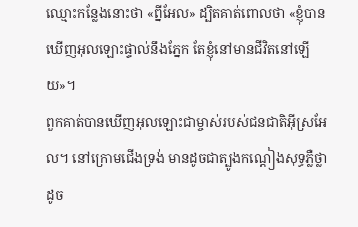ឈ្មោះកន្លែងនោះថា «ព្នីអែល» ដ្បិតគាត់ពោលថា «ខ្ញុំបានឃើញអុលឡោះផ្ទាល់នឹងភ្នែក តែខ្ញុំនៅមានជីវិតនៅឡើយ»។
ពួកគាត់បានឃើញអុលឡោះជាម្ចាស់របស់ជនជាតិអ៊ីស្រអែល។ នៅក្រោមជើងទ្រង់ មានដូចជាត្បូងកណ្តៀងសុទ្ធភ្លឺថ្លាដូច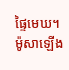ផ្ទៃមេឃ។
ម៉ូសាឡើង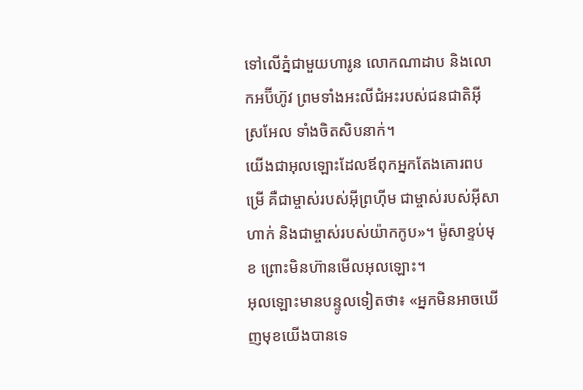ទៅលើភ្នំជាមួយហារូន លោកណាដាប និងលោកអប៊ីហ៊ូវ ព្រមទាំងអះលីជំអះរបស់ជនជាតិអ៊ីស្រអែល ទាំងចិតសិបនាក់។
យើងជាអុលឡោះដែលឪពុកអ្នកតែងគោរពបម្រើ គឺជាម្ចាស់របស់អ៊ីព្រហ៊ីម ជាម្ចាស់របស់អ៊ីសាហាក់ និងជាម្ចាស់របស់យ៉ាកកូប»។ ម៉ូសាខ្ទប់មុខ ព្រោះមិនហ៊ានមើលអុលឡោះ។
អុលឡោះមានបន្ទូលទៀតថា៖ «អ្នកមិនអាចឃើញមុខយើងបានទេ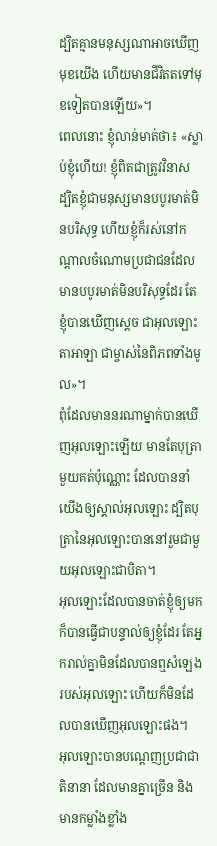ដ្បិតគ្មានមនុស្សណាអាចឃើញមុខយើង ហើយមានជីវិតតទៅមុខទៀតបានឡើយ»។
ពេលនោះ ខ្ញុំលាន់មាត់ថា៖ «ស្លាប់ខ្ញុំហើយ! ខ្ញុំពិតជាត្រូវវិនាស ដ្បិតខ្ញុំជាមនុស្សមានបបូរមាត់មិនបរិសុទ្ធ ហើយខ្ញុំក៏រស់នៅកណ្ដាលចំណោមប្រជាជនដែលមានបបូរមាត់មិនបរិសុទ្ធដែរ តែខ្ញុំបានឃើញស្តេច ជាអុលឡោះតាអាឡា ជាម្ចាស់នៃពិភពទាំងមូល»។
ពុំដែលមាននរណាម្នាក់បានឃើញអុលឡោះឡើយ មានតែបុត្រាមួយគត់ប៉ុណ្ណោះ ដែលបាននាំយើងឲ្យស្គាល់អុលឡោះ ដ្បិតបុត្រានៃអុលឡោះបាននៅរួមជាមួយអុលឡោះជាបិតា។
អុលឡោះដែលបានចាត់ខ្ញុំឲ្យមក ក៏បានធ្វើជាបន្ទាល់ឲ្យខ្ញុំដែរ តែអ្នករាល់គ្នាមិនដែលបានឮសំឡេងរបស់អុលឡោះ ហើយក៏មិនដែលបានឃើញអុលឡោះផង។
អុលឡោះបានបណ្តេញប្រជាជាតិនានា ដែលមានគ្នាច្រើន និងមានកម្លាំងខ្លាំង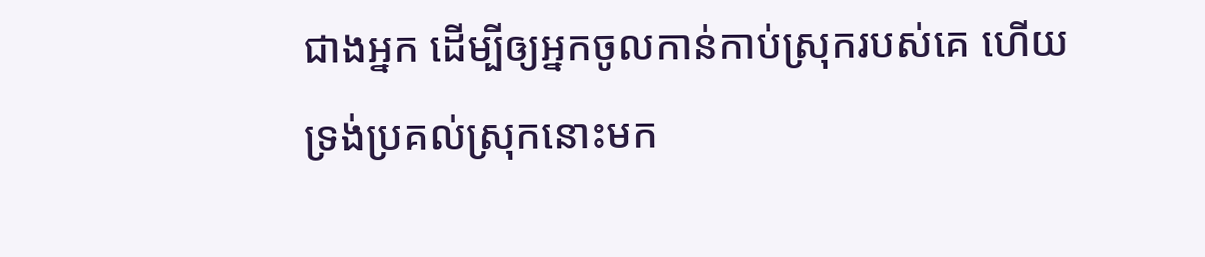ជាងអ្នក ដើម្បីឲ្យអ្នកចូលកាន់កាប់ស្រុករបស់គេ ហើយទ្រង់ប្រគល់ស្រុកនោះមក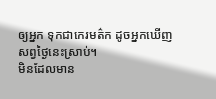ឲ្យអ្នក ទុកជាកេរមត៌ក ដូចអ្នកឃើញសព្វថ្ងៃនេះស្រាប់។
មិនដែលមាន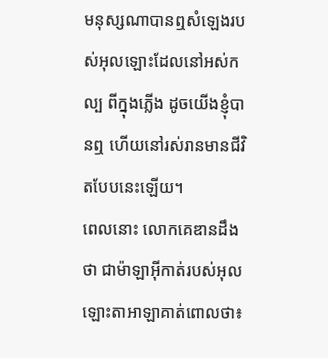មនុស្សណាបានឮសំឡេងរបស់អុលឡោះដែលនៅអស់កល្ប ពីក្នុងភ្លើង ដូចយើងខ្ញុំបានឮ ហើយនៅរស់រានមានជីវិតបែបនេះឡើយ។
ពេលនោះ លោកគេឌានដឹងថា ជាម៉ាឡាអ៊ីកាត់របស់អុលឡោះតាអាឡាគាត់ពោលថា៖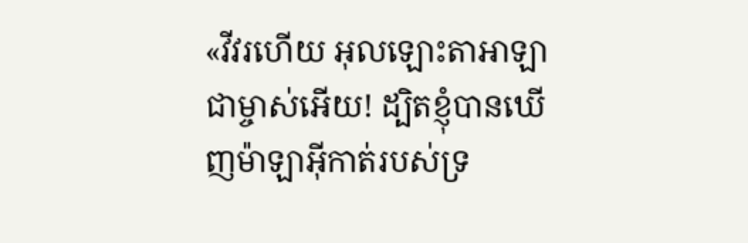«វីវរហើយ អុលឡោះតាអាឡាជាម្ចាស់អើយ! ដ្បិតខ្ញុំបានឃើញម៉ាឡាអ៊ីកាត់របស់ទ្រ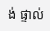ង់ ផ្ទាល់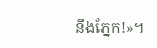នឹងភ្នែក!»។